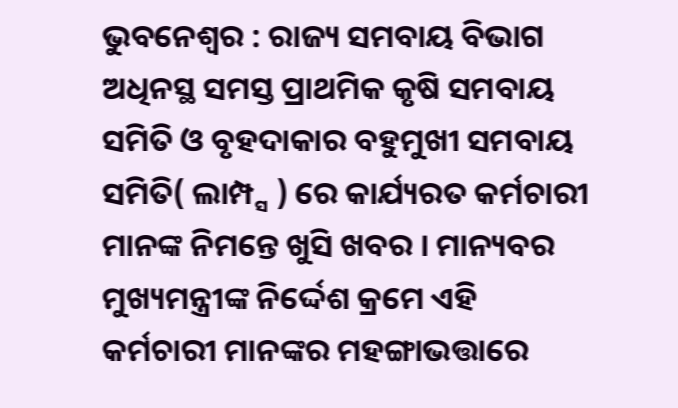ଭୁବନେଶ୍ୱର : ରାଜ୍ୟ ସମବାୟ ବିଭାଗ ଅଧିନସ୍ଥ ସମସ୍ତ ପ୍ରାଥମିକ କୃଷି ସମବାୟ ସମିତି ଓ ବୃହଦାକାର ବହୁମୁଖୀ ସମବାୟ ସମିତି( ଲାମ୍ପ୍ସ ) ରେ କାର୍ଯ୍ୟରତ କର୍ମଚାରୀ ମାନଙ୍କ ନିମନ୍ତେ ଖୁସି ଖବର । ମାନ୍ୟବର ମୁଖ୍ୟମନ୍ତ୍ରୀଙ୍କ ନିର୍ଦ୍ଦେଶ କ୍ରମେ ଏହି କର୍ମଚାରୀ ମାନଙ୍କର ମହଙ୍ଗାଭତ୍ତାରେ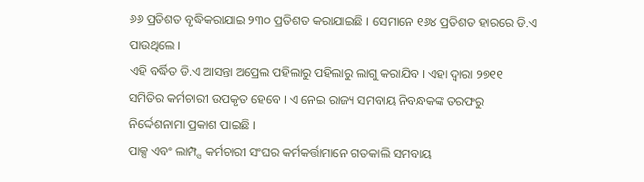୬୬ ପ୍ରତିଶତ ବୃଦ୍ଧିକରାଯାଇ ୨୩୦ ପ୍ରତିଶତ କରାଯାଇଛି । ସେମାନେ ୧୬୪ ପ୍ରତିଶତ ହାରରେ ଡି.ଏ ପାଉଥିଲେ ।
ଏହି ବର୍ଦ୍ଧିତ ଡି.ଏ ଆସନ୍ତା ଅପ୍ରେଲ ପହିଲାରୁ ପହିଲାରୁ ଲାଗୁ କରାଯିବ । ଏହା ଦ୍ୱାରା ୨୭୧୧ ସମିତିର କର୍ମଚାରୀ ଉପକୃତ ହେବେ । ଏ ନେଇ ରାଜ୍ୟ ସମବାୟ ନିବନ୍ଧକଙ୍କ ତରଫରୁ ନିର୍ଦ୍ଦେଶନାମା ପ୍ରକାଶ ପାଇଛି ।
ପାକ୍ସ ଏବଂ ଲାମ୍ପ୍ସ କର୍ମଚାରୀ ସଂଘର କର୍ମକର୍ତ୍ତାମାନେ ଗତକାଲି ସମବାୟ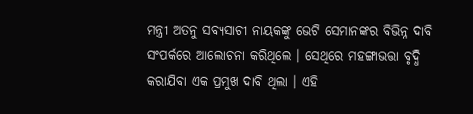ମନ୍ତ୍ରୀ ଅତନୁ ସବ୍ୟସାଚୀ ନାୟକଙ୍କୁ ଭେଟି ସେମାନଙ୍କର ବିଭିନ୍ନ ଦାବି ସଂପର୍କରେ ଆଲୋଚନା କରିଥିଲେ । ସେଥିରେ ମହଙ୍ଗାଭତ୍ତା ବୃଦ୍ଧି କରାଯିବା ଏକ ପ୍ରମୁଖ ଦାବି ଥିଲା । ଏହି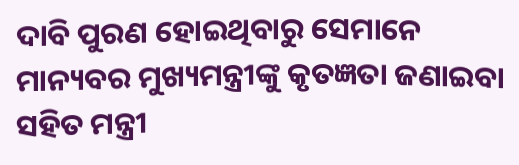ଦାବି ପୁରଣ ହୋଇଥିବାରୁ ସେମାନେ ମାନ୍ୟବର ମୁଖ୍ୟମନ୍ତ୍ରୀଙ୍କୁ କୃତଜ୍ଞତା ଜଣାଇବା ସହିତ ମନ୍ତ୍ରୀ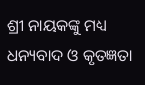ଶ୍ରୀ ନାୟକଙ୍କୁ ମଧ୍ୟ ଧନ୍ୟବାଦ ଓ କୃତଜ୍ଞତା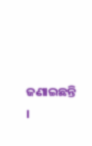ଜଣାଇଛନ୍ତି ।